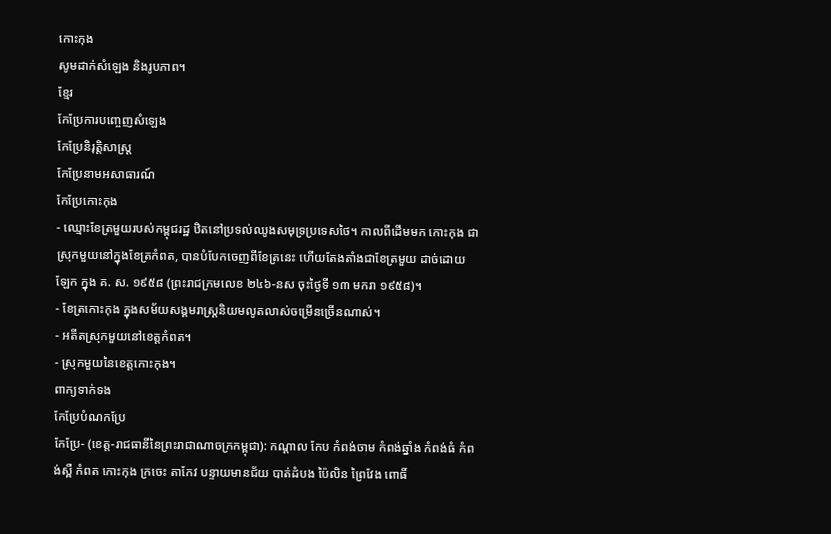កោះកុង
សូមដាក់សំឡេង និងរូបភាព។
ខ្មែរ
កែប្រែការបញ្ចេញសំឡេង
កែប្រែនិរុត្តិសាស្ត្រ
កែប្រែនាមអសាធារណ៍
កែប្រែកោះកុង
- ឈ្មោះខែត្រមួយរបស់កម្ពុជរដ្ឋ ឋិតនៅប្រទល់ឈូងសមុទ្រប្រទេសថៃ។ កាលពីដើមមក កោះកុង ជាស្រុកមួយនៅក្នុងខែត្រកំពត, បានបំបែកចេញពីខែត្រនេះ ហើយតែងតាំងជាខែត្រមួយ ដាច់ដោយឡែក ក្នុង គ. ស. ១៩៥៨ (ព្រះរាជក្រមលេខ ២៤៦-នស ចុះថ្ងៃទី ១៣ មករា ១៩៥៨)។
- ខែត្រកោះកុង ក្នុងសម័យសង្គមរាស្ត្រនិយមលូតលាស់ចម្រើនច្រើនណាស់។
- អតីតស្រុកមួយនៅខេត្តកំពត។
- ស្រុកមួយនៃខេត្តកោះកុង។
ពាក្យទាក់ទង
កែប្រែបំណកប្រែ
កែប្រែ- (ខេត្ត-រាជធានីនៃព្រះរាជាណាចក្រកម្ពុជា): កណ្ដាល កែប កំពង់ចាម កំពង់ឆ្នាំង កំពង់ធំ កំពង់ស្ពឺ កំពត កោះកុង ក្រចេះ តាកែវ បន្ទាយមានជ័យ បាត់ដំបង ប៉ៃលិន ព្រៃវែង ពោធិ៍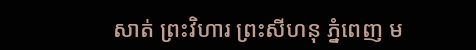សាត់ ព្រះវិហារ ព្រះសីហនុ ភ្នំពេញ ម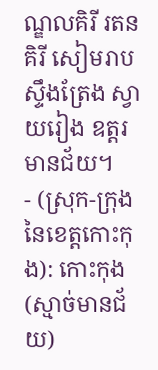ណ្ឌលគិរី រតនគិរី សៀមរាប ស្ទឹងត្រែង ស្វាយរៀង ឧត្តរមានជ័យ។
- (ស្រុក-ក្រុងនៃខេត្តកោះកុង): កោះកុង(ស្មាច់មានជ័យ)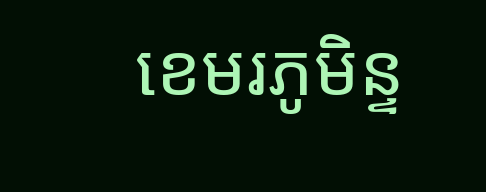ខេមរភូមិន្ទ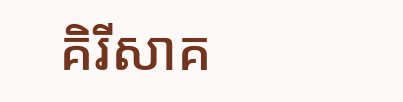គិរីសាគ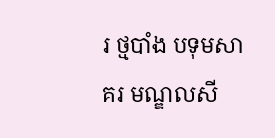រ ថ្មបាំង បទុមសាគរ មណ្ឌលសី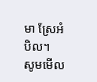មា ស្រែអំបិល។
សូមមើល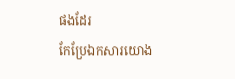ផងដែរ
កែប្រែឯកសារយោង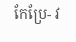កែប្រែ- វ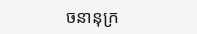ចនានុក្រ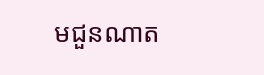មជួនណាត